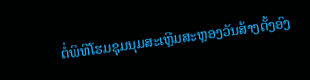ຕໍ່ພິທີໂຮມຊຸມນຸມສະເຫຼີມສະຫຼອງວັນສ້າງຕັ້ງອົງ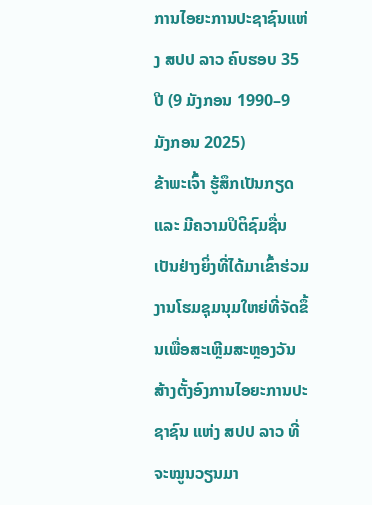ການໄອຍະການປະຊາຊົນແຫ່ງ ສປປ ລາວ ຄົບຮອບ 35 ປີ (9 ມັງກອນ 1990–9 ມັງກອນ 2025)
ຂ້າພະເຈົ້າ ຮູ້ສຶກເປັນກຽດ ແລະ ມີຄວາມປິຕິຊົມຊື່ນເປັນຢ່າງຍິ່ງທີ່ໄດ້ມາເຂົ້າຮ່ວມງານໂຮມຊຸມນຸມໃຫຍ່ທີ່ຈັດຂຶ້ນເພື່ອສະເຫຼີມສະຫຼອງວັນສ້າງຕັ້ງອົງການໄອຍະການປະຊາຊົນ ແຫ່ງ ສປປ ລາວ ທີ່ຈະໝູນວຽນມາ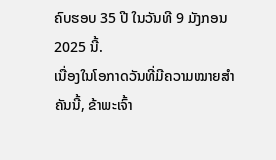ຄົບຮອບ 35 ປີ ໃນວັນທີ 9 ມັງກອນ 2025 ນີ້.
ເນື່ອງໃນໂອກາດວັນທີ່ມີຄວາມໝາຍສໍາຄັນນີ້, ຂ້າພະເຈົ້າ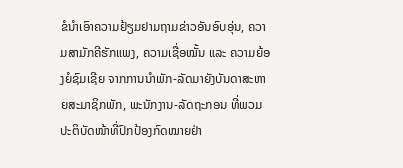ຂໍນໍາເອົາຄວາມຢ້ຽມຢາມຖາມຂ່າວອັນອົບອຸ່ນ, ຄວາມສາມັກຄີຮັກແພງ, ຄວາມເຊື່ອໝັ້ນ ແລະ ຄວາມຍ້ອງຍໍຊົມເຊີຍ ຈາກການນຳພັກ-ລັດມາຍັງບັນດາສະຫາຍສະມາຊິກພັກ, ພະນັກງານ-ລັດຖະກອນ ທີ່ພວມປະຕິບັດໜ້າທີ່ປົກປ້ອງກົດໝາຍຢ່າ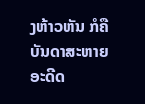ງຫ້າວຫັນ ກໍຄື ບັນດາສະຫາຍອະດີດ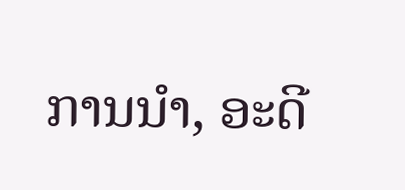ການນໍາ, ອະດີ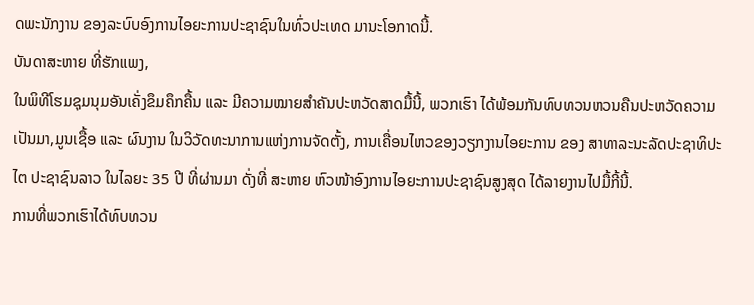ດພະນັກງານ ຂອງລະບົບອົງການໄອຍະການປະຊາຊົນໃນທົ່ວປະເທດ ມານະໂອກາດນີ້.
ບັນດາສະຫາຍ ທີ່ຮັກແພງ,
ໃນພິທີໂຮມຊຸມນຸມອັນເຄັ່ງຂຶມຄຶກຄື້ນ ແລະ ມີຄວາມໝາຍສໍາຄັນປະຫວັດສາດມື້ນີ້, ພວກເຮົາ ໄດ້ພ້ອມກັນທົບທວນຫວນຄືນປະຫວັດຄວາມເປັນມາ,ມູນເຊື້ອ ແລະ ຜົນງານ ໃນວິວັດທະນາການແຫ່ງການຈັດຕັ້ງ, ການເຄື່ອນໄຫວຂອງວຽກງານໄອຍະການ ຂອງ ສາທາລະນະລັດປະຊາທິປະໄຕ ປະຊາຊົນລາວ ໃນໄລຍະ 35 ປີ ທີ່ຜ່ານມາ ດັ່ງທີ່ ສະຫາຍ ຫົວໜ້າອົງການໄອຍະການປະຊາຊົນສູງສຸດ ໄດ້ລາຍງານໄປມື້ກີ້ນີ້.
ການທີ່ພວກເຮົາໄດ້ທົບທວນ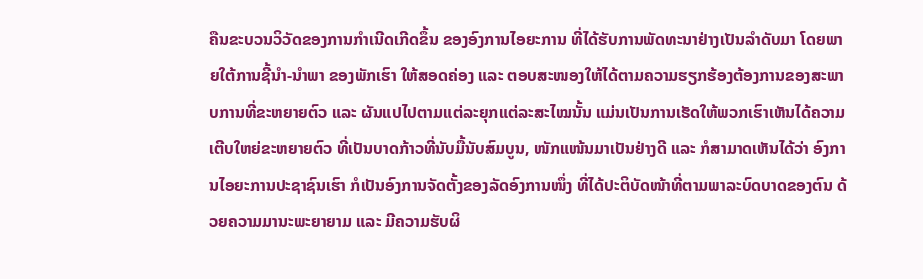ຄືນຂະບວນວິວັດຂອງການກຳເນີດເກີດຂຶ້ນ ຂອງອົງການໄອຍະການ ທີ່ໄດ້ຮັບການພັດທະນາຢ່າງເປັນລຳດັບມາ ໂດຍພາຍໃຕ້ການຊີ້ນຳ-ນຳພາ ຂອງພັກເຮົາ ໃຫ້ສອດຄ່ອງ ແລະ ຕອບສະໜອງໃຫ້ໄດ້ຕາມຄວາມຮຽກຮ້ອງຕ້ອງການຂອງສະພາບການທີ່ຂະຫຍາຍຕົວ ແລະ ຜັນແປໄປຕາມແຕ່ລະຍຸກແຕ່ລະສະໄໝນັ້ນ ແມ່ນເປັນການເຮັດໃຫ້ພວກເຮົາເຫັນໄດ້ຄວາມເຕີບໃຫຍ່ຂະຫຍາຍຕົວ ທີ່ເປັນບາດກ້າວທີ່ນັບມື້ນັບສົມບູນ, ໜັກແໜ້ນມາເປັນຢ່າງດີ ແລະ ກໍສາມາດເຫັນໄດ້ວ່າ ອົງການໄອຍະການປະຊາຊົນເຮົາ ກໍເປັນອົງການຈັດຕັ້ງຂອງລັດອົງການໜຶ່ງ ທີ່ໄດ້ປະຕິບັດໜ້າທີ່ຕາມພາລະບົດບາດຂອງຕົນ ດ້ວຍຄວາມມານະພະຍາຍາມ ແລະ ມີຄວາມຮັບຜິ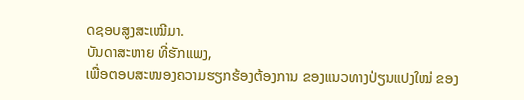ດຊອບສູງສະເໝີມາ.
ບັນດາສະຫາຍ ທີ່ຮັກແພງ,
ເພື່ອຕອບສະໜອງຄວາມຮຽກຮ້ອງຕ້ອງການ ຂອງແນວທາງປ່ຽນແປງໃໝ່ ຂອງ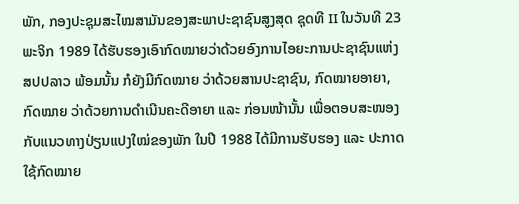ພັກ, ກອງປະຊຸມສະໄໝສາມັນຂອງສະພາປະຊາຊົນສູງສຸດ ຊຸດທີ II ໃນວັນທີ 23 ພະຈິກ 1989 ໄດ້ຮັບຮອງເອົາກົດໝາຍວ່າດ້ວຍອົງການໄອຍະການປະຊາຊົນແຫ່ງ ສປປລາວ ພ້ອມນັ້ນ ກໍຍັງມີກົດໝາຍ ວ່າດ້ວຍສານປະຊາຊົນ, ກົດໝາຍອາຍາ, ກົດໝາຍ ວ່າດ້ວຍການດໍາເນີນຄະດີອາຍາ ແລະ ກ່ອນໜ້ານັ້ນ ເພື່ອຕອບສະໜອງກັບແນວທາງປ່ຽນແປງໃໝ່ຂອງພັກ ໃນປີ 1988 ໄດ້ມີການຮັບຮອງ ແລະ ປະກາດໃຊ້ກົດໝາຍ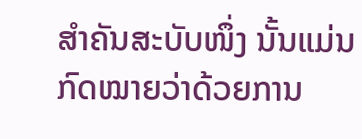ສໍາຄັນສະບັບໜຶ່ງ ນັ້ນແມ່ນກົດໝາຍວ່າດ້ວຍການ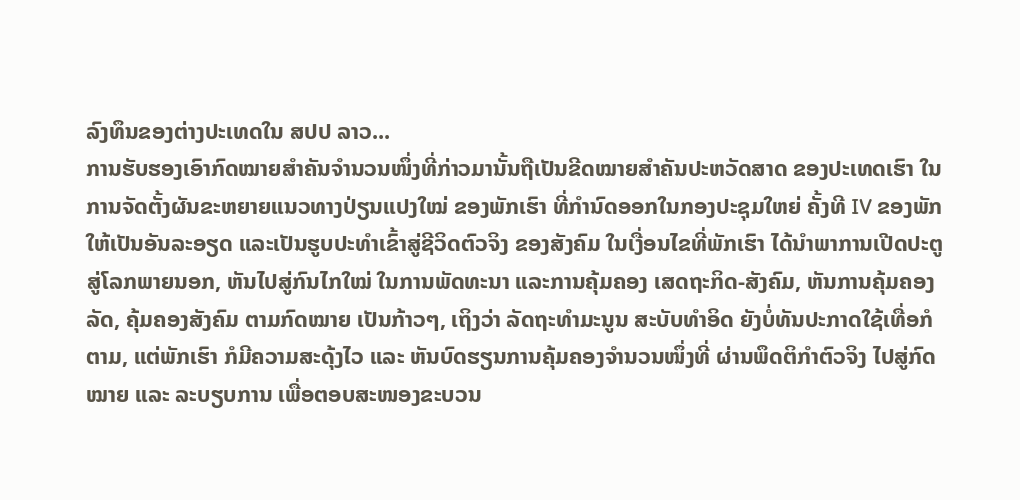ລົງທຶນຂອງຕ່າງປະເທດໃນ ສປປ ລາວ...
ການຮັບຮອງເອົາກົດໝາຍສໍາຄັນຈໍານວນໜຶ່ງທີ່ກ່າວມານັ້ນຖືເປັນຂີດໝາຍສຳຄັນປະຫວັດສາດ ຂອງປະເທດເຮົາ ໃນການຈັດຕັ້ງຜັນຂະຫຍາຍແນວທາງປ່ຽນແປງໃໝ່ ຂອງພັກເຮົາ ທີ່ກໍານົດອອກໃນກອງປະຊຸມໃຫຍ່ ຄັ້ງທີ IV ຂອງພັກ ໃຫ້ເປັນອັນລະອຽດ ແລະເປັນຮູບປະທໍາເຂົ້າສູ່ຊີວິດຕົວຈິງ ຂອງສັງຄົມ ໃນເງື່ອນໄຂທີ່ພັກເຮົາ ໄດ້ນໍາພາການເປີດປະຕູສູ່ໂລກພາຍນອກ, ຫັນໄປສູ່ກົນໄກໃໝ່ ໃນການພັດທະນາ ແລະການຄຸ້ມຄອງ ເສດຖະກິດ-ສັງຄົມ, ຫັນການຄຸ້ມຄອງລັດ, ຄຸ້ມຄອງສັງຄົມ ຕາມກົດໝາຍ ເປັນກ້າວໆ, ເຖິງວ່າ ລັດຖະທໍາມະນູນ ສະບັບທໍາອິດ ຍັງບໍ່ທັນປະກາດໃຊ້ເທື່ອກໍຕາມ, ແຕ່ພັກເຮົາ ກໍມີຄວາມສະດຸ້ງໄວ ແລະ ຫັນບົດຮຽນການຄຸ້ມຄອງຈໍານວນໜຶ່ງທີ່ ຜ່ານພຶດຕິກໍາຕົວຈິງ ໄປສູ່ກົດໝາຍ ແລະ ລະບຽບການ ເພື່ອຕອບສະໜອງຂະບວນ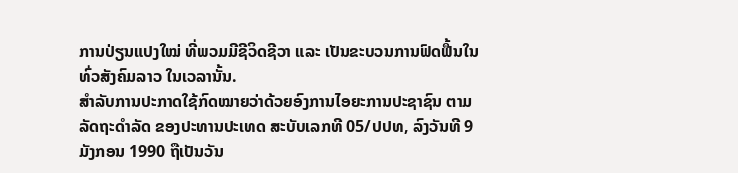ການປ່ຽນແປງໃໝ່ ທີ່ພວມມີຊີວິດຊີວາ ແລະ ເປັນຂະບວນການຟົດຟື້ນໃນທົ່ວສັງຄົມລາວ ໃນເວລານັ້ນ.
ສໍາລັບການປະກາດໃຊ້ກົດໝາຍວ່າດ້ວຍອົງການໄອຍະການປະຊາຊົນ ຕາມລັດຖະດໍາລັດ ຂອງປະທານປະເທດ ສະບັບເລກທີ 05/ປປທ, ລົງວັນທີ 9 ມັງກອນ 1990 ຖືເປັນວັນ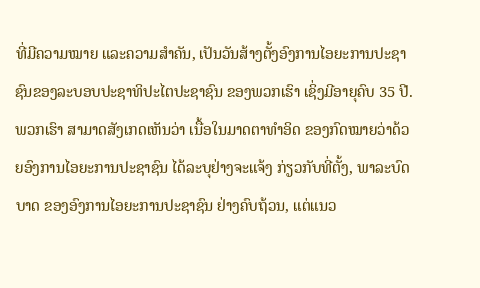ທີ່ມີຄວາມໝາຍ ແລະຄວາມສໍາຄັນ, ເປັນວັນສ້າງຕັ້ງອົງການໄອຍະການປະຊາຊົນຂອງລະບອບປະຊາທິປະໄຕປະຊາຊົນ ຂອງພວກເຮົາ ເຊິ່ງມີອາຍຸຄົບ 35 ປີ.
ພວກເຮົາ ສາມາດສັງເກດເຫັນວ່າ ເນື້ອໃນມາດຕາທໍາອິດ ຂອງກົດໝາຍວ່າດ້ວຍອົງການໄອຍະການປະຊາຊົນ ໄດ້ລະບຸຢ່າງຈະແຈ້ງ ກ່ຽວກັບທີ່ຕັ້ງ, ພາລະບົດບາດ ຂອງອົງການໄອຍະການປະຊາຊົນ ຢ່າງຄົບຖ້ວນ, ແຕ່ແນວ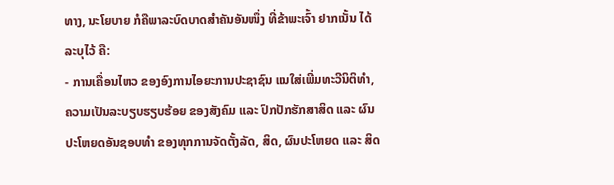ທາງ, ນະໂຍບາຍ ກໍຄືພາລະບົດບາດສຳຄັນອັນໜຶ່ງ ທີ່ຂ້າພະເຈົ້າ ຢາກເນັ້ນ ໄດ້ລະບຸໄວ້ ຄື:
- ການເຄື່ອນໄຫວ ຂອງອົງການໄອຍະການປະຊາຊົນ ແນໃສ່ເພີ່ມທະວີນິຕິທໍາ, ຄວາມເປັນລະບຽບຮຽບຮ້ອຍ ຂອງສັງຄົມ ແລະ ປົກປັກຮັກສາສິດ ແລະ ຜົນປະໂຫຍດອັນຊອບທໍາ ຂອງທຸກການຈັດຕັ້ງລັດ, ສິດ, ຜົນປະໂຫຍດ ແລະ ສິດ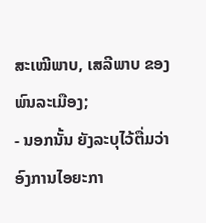ສະເໝີພາບ, ເສລີພາບ ຂອງພົນລະເມືອງ;
- ນອກນັ້ນ ຍັງລະບຸໄວ້ຕື່ມວ່າ ອົງການໄອຍະກາ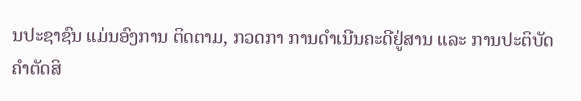ນປະຊາຊົນ ແມ່ນອົງການ ຕິດຕາມ, ກວດກາ ການດໍາເນີນຄະດີຢູ່ສານ ແລະ ການປະຕິບັດຄໍາຕັດສິ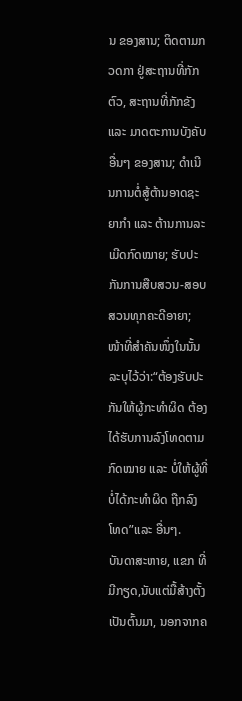ນ ຂອງສານ; ຕິດຕາມກວດກາ ຢູ່ສະຖານທີ່ກັກຕົວ, ສະຖານທີ່ກັກຂັງ ແລະ ມາດຕະການບັງຄັບອື່ນໆ ຂອງສານ; ດໍາເນີນການຕໍ່ສູ້ຕ້ານອາດຊະຍາກໍາ ແລະ ຕ້ານການລະເມີດກົດໝາຍ; ຮັບປະກັນການສືບສວນ-ສອບສວນທຸກຄະດີອາຍາ; ໜ້າທີ່ສໍາຄັນໜຶ່ງໃນນັ້ນ ລະບຸໄວ້ວ່າ:“ຕ້ອງຮັບປະກັນໃຫ້ຜູ້ກະທໍາຜິດ ຕ້ອງໄດ້ຮັບການລົງໂທດຕາມກົດໝາຍ ແລະ ບໍ່ໃຫ້ຜູ້ທີ່ບໍ່ໄດ້ກະທໍາຜິດ ຖືກລົງໂທດ”ແລະ ອື່ນໆ.
ບັນດາສະຫາຍ, ແຂກ ທີ່ມີກຽດ,ນັບແຕ່ມື້ສ້າງຕັ້ງເປັນຕົ້ນມາ, ນອກຈາກຄ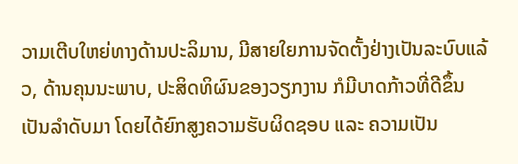ວາມເຕີບໃຫຍ່ທາງດ້ານປະລິມານ, ມີສາຍໃຍການຈັດຕັ້ງຢ່າງເປັນລະບົບແລ້ວ, ດ້ານຄຸນນະພາບ, ປະສິດທິຜົນຂອງວຽກງານ ກໍມີບາດກ້າວທີ່ດີຂຶ້ນ ເປັນລຳດັບມາ ໂດຍໄດ້ຍົກສູງຄວາມຮັບຜິດຊອບ ແລະ ຄວາມເປັນ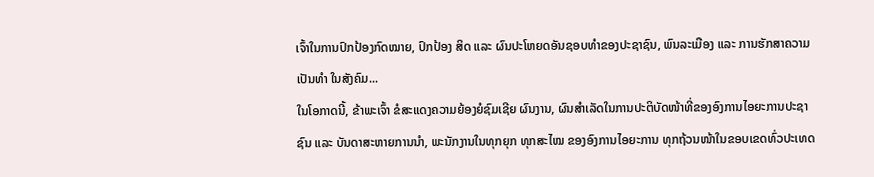ເຈົ້າໃນການປົກປ້ອງກົດໝາຍ, ປົກປ້ອງ ສິດ ແລະ ຜົນປະໂຫຍດອັນຊອບທຳຂອງປະຊາຊົນ, ພົນລະເມືອງ ແລະ ການຮັກສາຄວາມເປັນທໍາ ໃນສັງຄົມ...
ໃນໂອກາດນີ້, ຂ້າພະເຈົ້າ ຂໍສະແດງຄວາມຍ້ອງຍໍຊົມເຊີຍ ຜົນງານ, ຜົນສຳເລັດໃນການປະຕິບັດໜ້າທີ່ຂອງອົງການໄອຍະການປະຊາຊົນ ແລະ ບັນດາສະຫາຍການນຳ, ພະນັກງານໃນທຸກຍຸກ ທຸກສະໄໝ ຂອງອົງການໄອຍະການ ທຸກຖ້ວນໜ້າໃນຂອບເຂດທົ່ວປະເທດ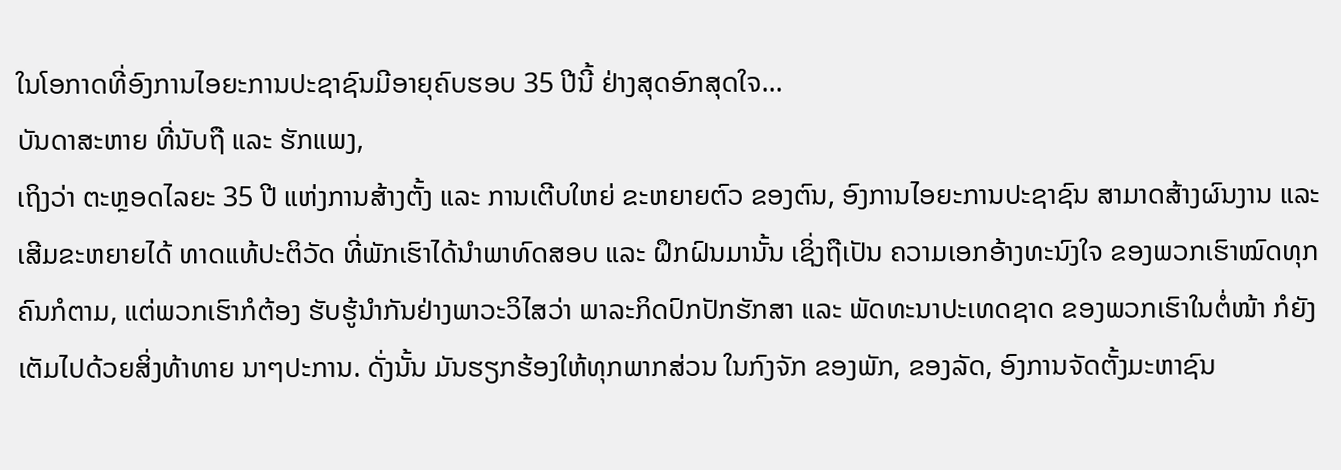ໃນໂອກາດທີ່ອົງການໄອຍະການປະຊາຊົນມີອາຍຸຄົບຮອບ 35 ປີນີ້ ຢ່າງສຸດອົກສຸດໃຈ...
ບັນດາສະຫາຍ ທີ່ນັບຖື ແລະ ຮັກແພງ,
ເຖິງວ່າ ຕະຫຼອດໄລຍະ 35 ປີ ແຫ່ງການສ້າງຕັ້ງ ແລະ ການເຕີບໃຫຍ່ ຂະຫຍາຍຕົວ ຂອງຕົນ, ອົງການໄອຍະການປະຊາຊົນ ສາມາດສ້າງຜົນງານ ແລະ ເສີມຂະຫຍາຍໄດ້ ທາດແທ້ປະຕິວັດ ທີ່ພັກເຮົາໄດ້ນໍາພາທົດສອບ ແລະ ຝຶກຝົນມານັ້ນ ເຊິ່ງຖືເປັນ ຄວາມເອກອ້າງທະນົງໃຈ ຂອງພວກເຮົາໝົດທຸກຄົນກໍຕາມ, ແຕ່ພວກເຮົາກໍຕ້ອງ ຮັບຮູ້ນຳກັນຢ່າງພາວະວິໄສວ່າ ພາລະກິດປົກປັກຮັກສາ ແລະ ພັດທະນາປະເທດຊາດ ຂອງພວກເຮົາໃນຕໍ່ໜ້າ ກໍຍັງເຕັມໄປດ້ວຍສິ່ງທ້າທາຍ ນາໆປະການ. ດັ່ງນັ້ນ ມັນຮຽກຮ້ອງໃຫ້ທຸກພາກສ່ວນ ໃນກົງຈັກ ຂອງພັກ, ຂອງລັດ, ອົງການຈັດຕັ້ງມະຫາຊົນ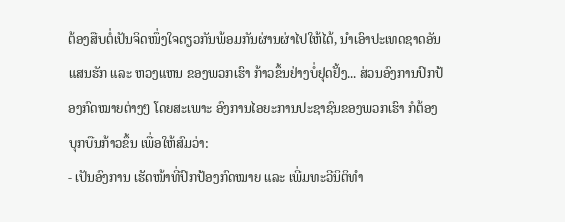ຕ້ອງສືບຕໍ່ເປັນຈິດໜຶ່ງໃຈດຽວກັນພ້ອມກັນຜ່ານຜ່າໄປໃຫ້ໄດ້, ນຳເອົາປະເທດຊາດອັນແສນຮັກ ແລະ ຫວງແຫນ ຂອງພວກເຮົາ ກ້າວຂຶ້ນຢ່າງບໍ່ຢຸດຢັ້ງ... ສ່ວນອົງການປົກປ້ອງກົດໝາຍຕ່າງໆ ໂດຍສະເພາະ ອົງການໄອຍະການປະຊາຊົນຂອງພວກເຮົາ ກໍຕ້ອງບຸກບືນກ້າວຂຶ້ນ ເພື່ອໃຫ້ສົມວ່າ:
- ເປັນອົງການ ເຮັດໜ້າທີ່ປົກປ້ອງກົດໝາຍ ແລະ ເພີ່ມທະວີນິຕິທໍາ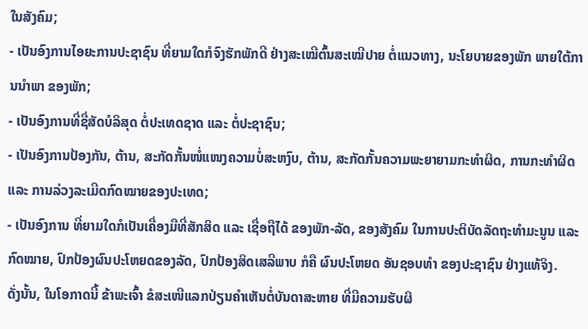ໃນສັງຄົມ;
- ເປັນອົງການໄອຍະການປະຊາຊົນ ທີ່ຍາມໃດກໍຈົງຮັກພັກດີ ຢ່າງສະເໝີຕົ້ນສະເໝີປາຍ ຕໍ່ແນວທາງ, ນະໂຍບາຍຂອງພັກ ພາຍໃຕ້ການນໍາພາ ຂອງພັກ;
- ເປັນອົງການທີ່ຊື່ສັດບໍລິສຸດ ຕໍ່ປະເທດຊາດ ແລະ ຕໍ່ປະຊາຊົນ;
- ເປັນອົງການປ້ອງກັນ, ຕ້ານ, ສະກັດກັ້ນໜໍ່ແໜງຄວາມບໍ່ສະຫງົບ, ຕ້ານ, ສະກັດກັ້ນຄວາມພະຍາຍາມກະທໍາຜິດ, ການກະທຳຜິດ ແລະ ການລ່ວງລະເມີດກົດໝາຍຂອງປະເທດ;
- ເປັນອົງການ ທີ່ຍາມໃດກໍເປັນເຄື່ອງມືທີ່ສັກສິດ ແລະ ເຊື່ອຖືໄດ້ ຂອງພັກ-ລັດ, ຂອງສັງຄົມ ໃນການປະຕິບັດລັດຖະທໍາມະນູນ ແລະ ກົດໝາຍ, ປົກປ້ອງຜົນປະໂຫຍດຂອງລັດ, ປົກປ້ອງສິດເສລີພາບ ກໍຄື ຜົນປະໂຫຍດ ອັນຊອບທໍາ ຂອງປະຊາຊົນ ຢ່າງແທ້ຈິງ.
ດັ່ງນັ້ນ, ໃນໂອກາດນີ້ ຂ້າພະເຈົ້າ ຂໍສະເໜີແລກປ່ຽນຄຳເຫັນຕໍ່ບັນດາສະຫາຍ ທີ່ມີຄວາມຮັບຜິ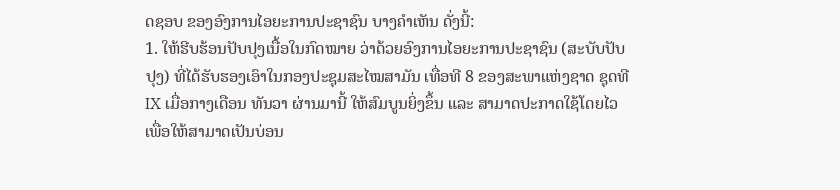ດຊອບ ຂອງອົງການໄອຍະການປະຊາຊົນ ບາງຄໍາເຫັນ ດັ່ງນີ້:
1. ໃຫ້ຮີບຮ້ອນປັບປຸງເນື້ອໃນກົດໝາຍ ວ່າດ້ວຍອົງການໄອຍະການປະຊາຊົນ (ສະບັບປັບປຸງ) ທີ່ໄດ້ຮັບຮອງເອົາໃນກອງປະຊຸມສະໄໝສາມັນ ເທື່ອທີ 8 ຂອງສະພາແຫ່ງຊາດ ຊຸດທີ IX ເມື່ອກາງເດືອນ ທັນວາ ຜ່ານມານີ້ ໃຫ້ສົມບູນຍິ່ງຂຶ້ນ ແລະ ສາມາດປະກາດໃຊ້ໂດຍໄວ ເພື່ອໃຫ້ສາມາດເປັນບ່ອນ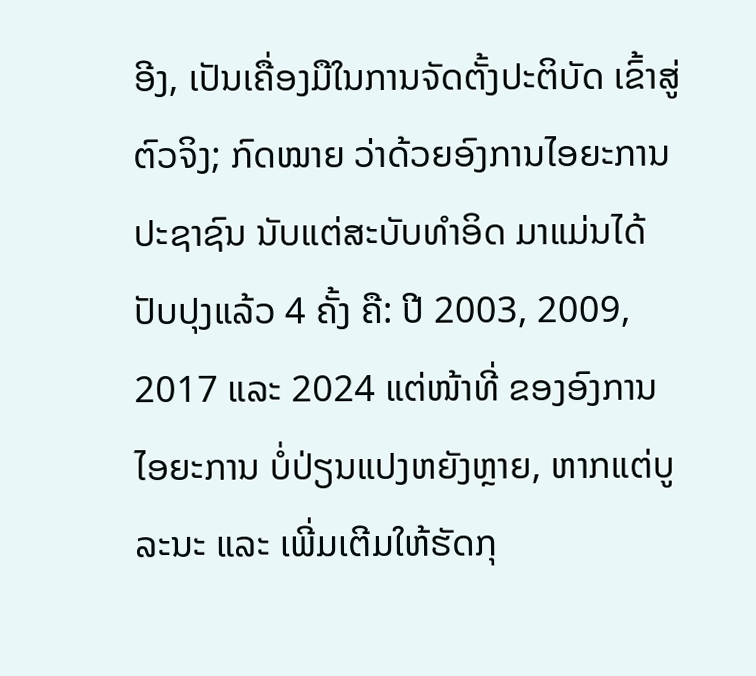ອີງ, ເປັນເຄື່ອງມືໃນການຈັດຕັ້ງປະຕິບັດ ເຂົ້າສູ່ຕົວຈິງ; ກົດໝາຍ ວ່າດ້ວຍອົງການໄອຍະການປະຊາຊົນ ນັບແຕ່ສະບັບທໍາອິດ ມາແມ່ນໄດ້ປັບປຸງແລ້ວ 4 ຄັ້ງ ຄື: ປີ 2003, 2009, 2017 ແລະ 2024 ແຕ່ໜ້າທີ່ ຂອງອົງການໄອຍະການ ບໍ່ປ່ຽນແປງຫຍັງຫຼາຍ, ຫາກແຕ່ບູລະນະ ແລະ ເພີ່ມເຕີມໃຫ້ຮັດກຸ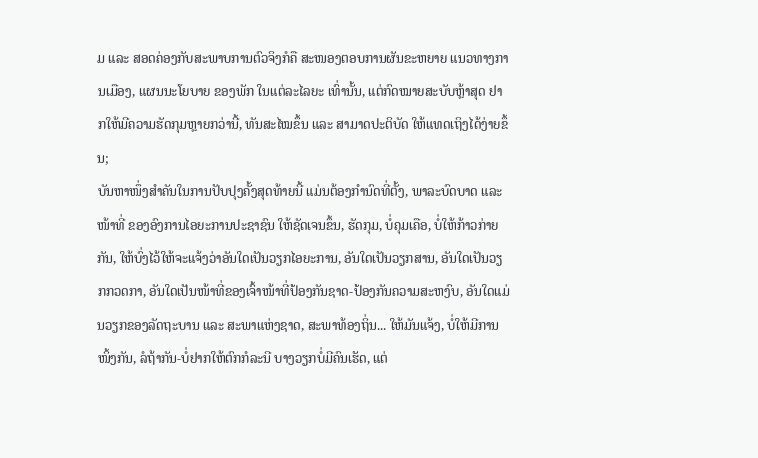ມ ແລະ ສອດຄ່ອງກັບສະພາບການຕົວຈິງກໍຄື ສະໜອງຕອບການຜັນຂະຫຍາຍ ແນວທາງການເມືອງ, ແຜນນະໂຍບາຍ ຂອງພັກ ໃນແຕ່ລະໄລຍະ ເທົ່ານັ້ນ, ແຕ່ກົດໝາຍສະບັບຫຼ້າສຸດ ຢາກໃຫ້ມີຄວາມຮັດກຸມຫຼາຍກວ່ານີ້, ທັນສະໄໝຂຶ້ນ ແລະ ສາມາດປະຕິບັດ ໃຫ້ແທດເຖິງໄດ້ງ່າຍຂຶ້ນ;
ບັນຫາໜຶ່ງສໍາຄັນໃນການປັບປຸງຄັ້ງສຸດທ້າຍນີ້ ແມ່ນຕ້ອງກໍານົດທີ່ຕັ້ງ, ພາລະບົດບາດ ແລະ ໜ້າທີ່ ຂອງອົງການໄອຍະການປະຊາຊົນ ໃຫ້ຊັດເຈນຂຶ້ນ, ຮັດກຸມ, ບໍ່ຄຸມເຄືອ, ບໍ່ໃຫ້ກ້າວກ່າຍກັນ, ໃຫ້ບົ່ງໄວ້ໃຫ້ຈະແຈ້ງວ່າອັນໃດເປັນວຽກໄອຍະການ, ອັນໃດເປັນວຽກສານ, ອັນໃດເປັນວຽກກວດກາ, ອັນໃດເປັນໜ້າທີ່ຂອງເຈົ້າໜ້າທີ່ປ້ອງກັນຊາດ-ປ້ອງກັນຄວາມສະຫງົບ, ອັນໃດແມ່ນວຽກຂອງລັດຖະບານ ແລະ ສະພາແຫ່ງຊາດ, ສະພາທ້ອງຖິ່ນ... ໃຫ້ມັນແຈ້ງ, ບໍ່ໃຫ້ມີການໜິ້ງກັນ, ລໍຖ້າກັນ-ບໍ່ຢາກໃຫ້ຕົກກໍລະນີ ບາງວຽກບໍ່ມີຄົນເຮັດ, ແຕ່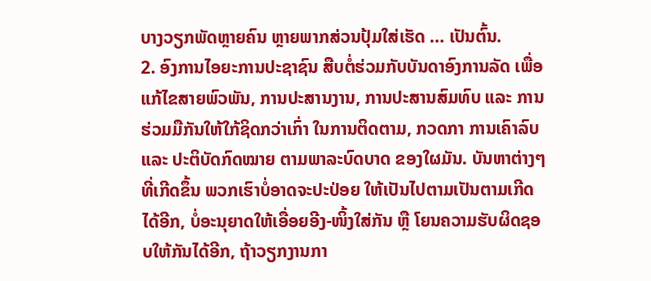ບາງວຽກພັດຫຼາຍຄົນ ຫຼາຍພາກສ່ວນປຸ້ມໃສ່ເຮັດ ... ເປັນຕົ້ນ.
2. ອົງການໄອຍະການປະຊາຊົນ ສືບຕໍ່ຮ່ວມກັບບັນດາອົງການລັດ ເພື່ອແກ້ໄຂສາຍພົວພັນ, ການປະສານງານ, ການປະສານສົມທົບ ແລະ ການຮ່ວມມືກັນໃຫ້ໃກ້ຊິດກວ່າເກົ່າ ໃນການຕິດຕາມ, ກວດກາ ການເຄົາລົບ ແລະ ປະຕິບັດກົດໝາຍ ຕາມພາລະບົດບາດ ຂອງໃຜມັນ. ບັນຫາຕ່າງໆທີ່ເກີດຂຶ້ນ ພວກເຮົາບໍ່ອາດຈະປະປ່ອຍ ໃຫ້ເປັນໄປຕາມເປັນຕາມເກີດໄດ້ອີກ, ບໍ່ອະນຸຍາດໃຫ້ເອື່ອຍອີງ-ໜິ້ງໃສ່ກັນ ຫຼື ໂຍນຄວາມຮັບຜິດຊອບໃຫ້ກັນໄດ້ອີກ, ຖ້າວຽກງານກາ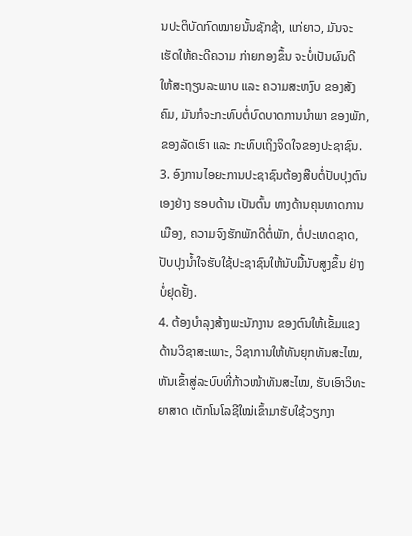ນປະຕິບັດກົດໝາຍນັ້ນຊັກຊ້າ, ແກ່ຍາວ, ມັນຈະເຮັດໃຫ້ຄະດີຄວາມ ກ່າຍກອງຂຶ້ນ ຈະບໍ່ເປັນຜົນດີ ໃຫ້ສະຖຽນລະພາບ ແລະ ຄວາມສະຫງົບ ຂອງສັງຄົມ, ມັນກໍຈະກະທົບຕໍ່ບົດບາດການນຳພາ ຂອງພັກ, ຂອງລັດເຮົາ ແລະ ກະທົບເຖິງຈິດໃຈຂອງປະຊາຊົນ.
3. ອົງການໄອຍະການປະຊາຊົນຕ້ອງສືບຕໍ່ປັບປຸງຕົນເອງຢ່າງ ຮອບດ້ານ ເປັນຕົ້ນ ທາງດ້ານຄຸນທາດການເມືອງ, ຄວາມຈົງຮັກພັກດີຕໍ່ພັກ, ຕໍ່ປະເທດຊາດ,ປັບປຸງນໍ້າໃຈຮັບໃຊ້ປະຊາຊົນໃຫ້ນັບມື້ນັບສູງຂຶ້ນ ຢ່າງບໍ່ຢຸດຢັ້ງ.
4. ຕ້ອງບໍາລຸງສ້າງພະນັກງານ ຂອງຕົນໃຫ້ເຂັ້ມແຂງ ດ້ານວິຊາສະເພາະ, ວິຊາການໃຫ້ທັນຍຸກທັນສະໄໝ, ຫັນເຂົ້າສູ່ລະບົບທີ່ກ້າວໜ້າທັນສະໄໝ, ຮັບເອົາວິທະຍາສາດ ເຕັກໂນໂລຊີໃໝ່ເຂົ້າມາຮັບໃຊ້ວຽກງາ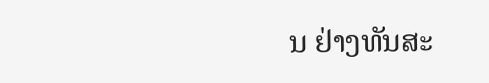ນ ຢ່າງທັນສະ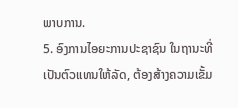ພາບການ.
5. ອົງການໄອຍະການປະຊາຊົນ ໃນຖານະທີ່ເປັນຕົວແທນໃຫ້ລັດ, ຕ້ອງສ້າງຄວາມເຂັ້ມ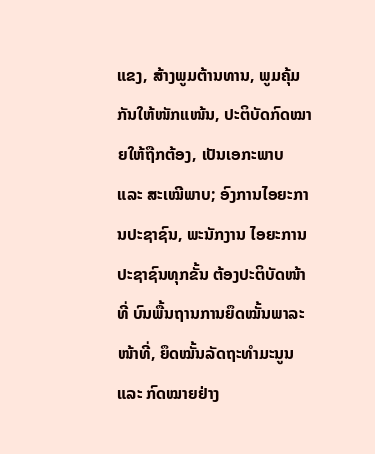ແຂງ, ສ້າງພູມຕ້ານທານ, ພູມຄຸ້ມກັນໃຫ້ໜັກແໜ້ນ, ປະຕິບັດກົດໝາຍໃຫ້ຖືກຕ້ອງ, ເປັນເອກະພາບ ແລະ ສະເໝີພາບ; ອົງການໄອຍະການປະຊາຊົນ, ພະນັກງານ ໄອຍະການປະຊາຊົນທຸກຂັ້ນ ຕ້ອງປະຕິບັດໜ້າທີ່ ບົນພື້ນຖານການຍຶດໝັ້ນພາລະໜ້າທີ່, ຍຶດໝັ້ນລັດຖະທໍາມະນູນ ແລະ ກົດໝາຍຢ່າງ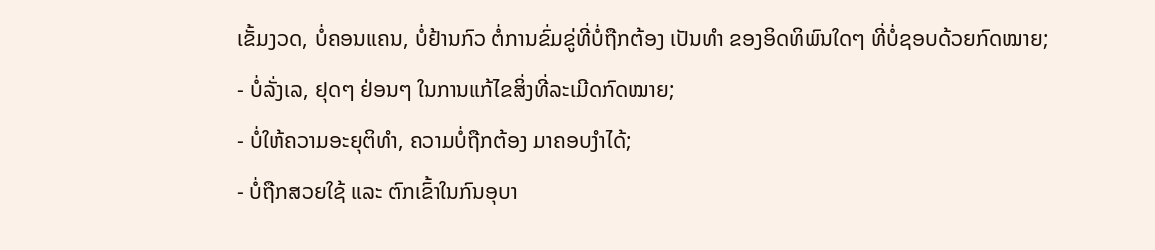ເຂັ້ມງວດ, ບໍ່ຄອນແຄນ, ບໍ່ຢ້ານກົວ ຕໍ່ການຂົ່ມຂູ່ທີ່ບໍ່ຖືກຕ້ອງ ເປັນທຳ ຂອງອິດທິພົນໃດໆ ທີ່ບໍ່ຊອບດ້ວຍກົດໝາຍ;
- ບໍ່ລັ່ງເລ, ຢຸດໆ ຢ່ອນໆ ໃນການແກ້ໄຂສິ່ງທີ່ລະເມີດກົດໝາຍ;
- ບໍ່ໃຫ້ຄວາມອະຍຸຕິທໍາ, ຄວາມບໍ່ຖືກຕ້ອງ ມາຄອບງໍາໄດ້;
- ບໍ່ຖືກສວຍໃຊ້ ແລະ ຕົກເຂົ້າໃນກົນອຸບາ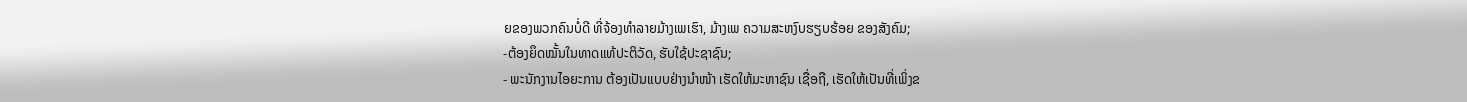ຍຂອງພວກຄົນບໍ່ດີ ທີ່ຈ້ອງທຳລາຍມ້າງເພເຮົາ, ມ້າງເພ ຄວາມສະຫງົບຮຽບຮ້ອຍ ຂອງສັງຄົມ;
-ຕ້ອງຍຶດໝັ້ນໃນທາດແທ້ປະຕິວັດ, ຮັບໃຊ້ປະຊາຊົນ;
- ພະນັກງານໄອຍະການ ຕ້ອງເປັນແບບຢ່າງນໍາໜ້າ ເຮັດໃຫ້ມະຫາຊົນ ເຊື່ອຖື, ເຮັດໃຫ້ເປັນທີ່ເພິ່ງຂ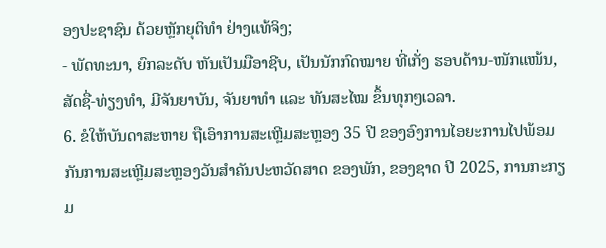ອງປະຊາຊົນ ດ້ວຍຫຼັກຍຸຕິທຳ ຢ່າງແທ້ຈິງ;
- ພັດທະນາ, ຍົກລະດັບ ຫັນເປັນມືອາຊີບ, ເປັນນັກກົດໝາຍ ທີ່ເກັ່ງ ຮອບດ້ານ-ໜັກແໜ້ນ, ສັດຊື່-ທ່ຽງທໍາ, ມີຈັນຍາບັນ, ຈັນຍາທຳ ແລະ ທັນສະໄໝ ຂຶ້ນທຸກໆເວລາ.
6. ຂໍໃຫ້ບັນດາສະຫາຍ ຖືເອົາການສະເຫຼີມສະຫຼອງ 35 ປີ ຂອງອົງການໄອຍະການໄປພ້ອມກັນການສະເຫຼີມສະຫຼອງວັນສໍາຄັນປະຫວັດສາດ ຂອງພັກ, ຂອງຊາດ ປີ 2025, ການກະກຽມ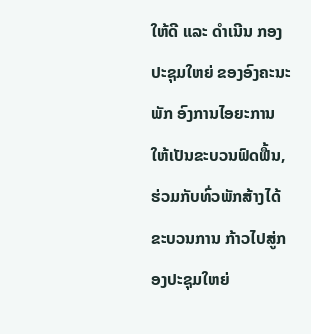ໃຫ້ດີ ແລະ ດໍາເນີນ ກອງປະຊຸມໃຫຍ່ ຂອງອົງຄະນະພັກ ອົງການໄອຍະການ ໃຫ້ເປັນຂະບວນຟົດຟື້ນ, ຮ່ວມກັບທົ່ວພັກສ້າງໄດ້ຂະບວນການ ກ້າວໄປສູ່ກອງປະຊຸມໃຫຍ່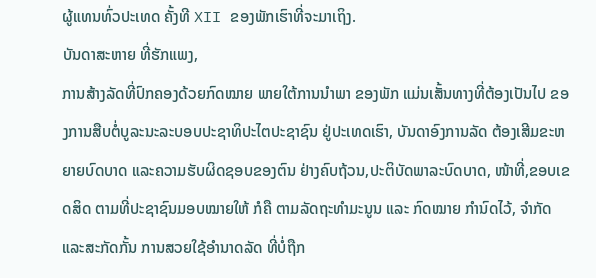ຜູ້ແທນທົ່ວປະເທດ ຄັ້ງທີ XII ຂອງພັກເຮົາທີ່ຈະມາເຖິງ.
ບັນດາສະຫາຍ ທີ່ຮັກແພງ,
ການສ້າງລັດທີ່ປົກຄອງດ້ວຍກົດໝາຍ ພາຍໃຕ້ການນໍາພາ ຂອງພັກ ແມ່ນເສັ້ນທາງທີ່ຕ້ອງເປັນໄປ ຂອງການສືບຕໍ່ບູລະນະລະບອບປະຊາທິປະໄຕປະຊາຊົນ ຢູ່ປະເທດເຮົາ, ບັນດາອົງການລັດ ຕ້ອງເສີມຂະຫຍາຍບົດບາດ ແລະຄວາມຮັບຜິດຊອບຂອງຕົນ ຢ່າງຄົບຖ້ວນ,ປະຕິບັດພາລະບົດບາດ, ໜ້າທີ່,ຂອບເຂດສິດ ຕາມທີ່ປະຊາຊົນມອບໝາຍໃຫ້ ກໍຄື ຕາມລັດຖະທໍາມະນູນ ແລະ ກົດໝາຍ ກໍານົດໄວ້, ຈຳກັດ ແລະສະກັດກັ້ນ ການສວຍໃຊ້ອຳນາດລັດ ທີ່ບໍ່ຖືກ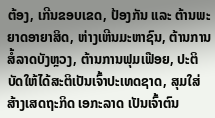ຕ້ອງ, ເກີນຂອບເຂດ, ປ້ອງກັນ ແລະ ຕ້ານພະຍາດອາຍາສິດ, ຫ່າງເຫີນມະຫາຊົນ, ຕ້ານການສໍ້ລາດບັງຫຼວງ, ຕ້ານການຟຸມເຟືອຍ, ປະຕິບັດໃຫ້ໄດ້ສະຕິເປັນເຈົ້າປະເທດຊາດ, ສຸມໃສ່ສ້າງເສດຖະກິດ ເອກະລາດ ເປັນເຈົ້າຕົນ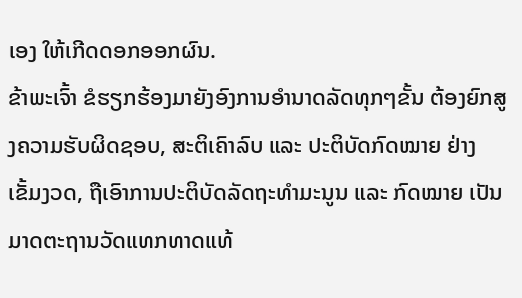ເອງ ໃຫ້ເກີດດອກອອກຜົນ.
ຂ້າພະເຈົ້າ ຂໍຮຽກຮ້ອງມາຍັງອົງການອໍານາດລັດທຸກໆຂັ້ນ ຕ້ອງຍົກສູງຄວາມຮັບຜິດຊອບ, ສະຕິເຄົາລົບ ແລະ ປະຕິບັດກົດໝາຍ ຢ່າງເຂັ້ມງວດ, ຖືເອົາການປະຕິບັດລັດຖະທໍາມະນູນ ແລະ ກົດໝາຍ ເປັນມາດຕະຖານວັດແທກທາດແທ້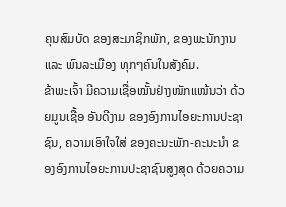ຄຸນສົມບັດ ຂອງສະມາຊິກພັກ, ຂອງພະນັກງານ ແລະ ພົນລະເມືອງ ທຸກໆຄົນໃນສັງຄົມ.
ຂ້າພະເຈົ້າ ມີຄວາມເຊື່ອໝັ້ນຢ່າງໜັກແໜ້ນວ່າ ດ້ວຍມູນເຊື້ອ ອັນດີງາມ ຂອງອົງການໄອຍະການປະຊາຊົນ, ຄວາມເອົາໃຈໃສ່ ຂອງຄະນະພັກ-ຄະນະນໍາ ຂອງອົງການໄອຍະການປະຊາຊົນສູງສຸດ ດ້ວຍຄວາມ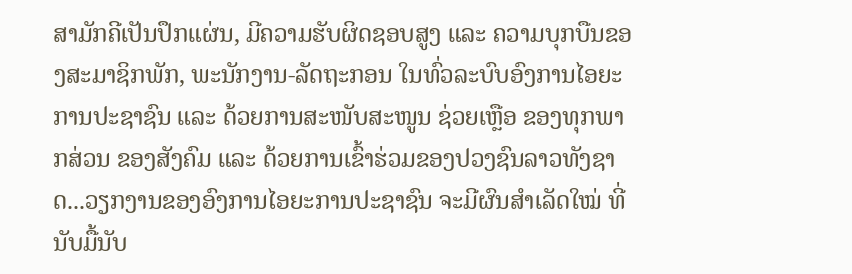ສາມັກຄີເປັນປຶກແຜ່ນ, ມີຄວາມຮັບຜິດຊອບສູງ ແລະ ຄວາມບຸກບືນຂອງສະມາຊິກພັກ, ພະນັກງານ-ລັດຖະກອນ ໃນທົ່ວລະບົບອົງການໄອຍະການປະຊາຊົນ ແລະ ດ້ວຍການສະໜັບສະໜູນ ຊ່ວຍເຫຼືອ ຂອງທຸກພາກສ່ວນ ຂອງສັງຄົມ ແລະ ດ້ວຍການເຂົ້າຮ່ວມຂອງປວງຊົນລາວທັງຊາດ...ວຽກງານຂອງອົງການໄອຍະການປະຊາຊົນ ຈະມີຜົນສຳເລັດໃໝ່ ທີ່ນັບມື້ນັບ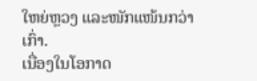ໃຫຍ່ຫຼວງ ແລະໜັກແໜ້ນກວ່າເກົ່າ.
ເນື່ອງໃນໂອກາດ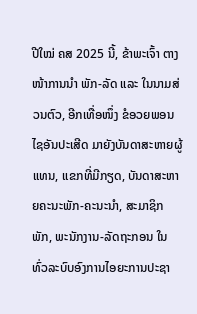ປີໃໝ່ ຄສ 2025 ນີ້, ຂ້າພະເຈົ້າ ຕາງໜ້າການນໍາ ພັກ-ລັດ ແລະ ໃນນາມສ່ວນຕົວ, ອີກເທື່ອໜຶ່ງ ຂໍອວຍພອນໄຊອັນປະເສີດ ມາຍັງບັນດາສະຫາຍຜູ້ແທນ, ແຂກທີ່ມີກຽດ, ບັນດາສະຫາຍຄະນະພັກ-ຄະນະນໍາ, ສະມາຊິກພັກ, ພະນັກງານ-ລັດຖະກອນ ໃນທົ່ວລະບົບອົງການໄອຍະການປະຊາ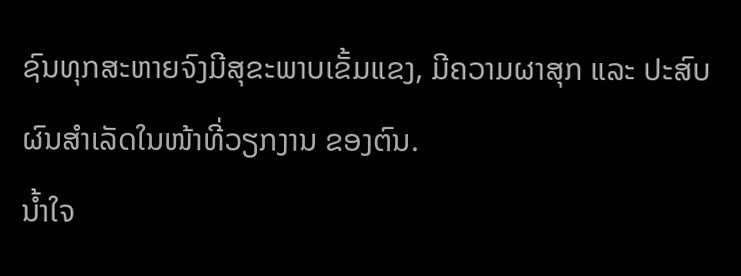ຊົນທຸກສະຫາຍຈົງມີສຸຂະພາບເຂັ້ມແຂງ, ມີຄວາມຜາສຸກ ແລະ ປະສົບຜົນສໍາເລັດໃນໜ້າທີ່ວຽກງານ ຂອງຕົນ.
ນໍ້າໃຈ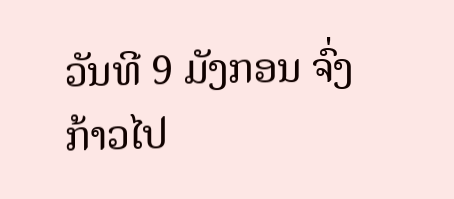ວັນທີ 9 ມັງກອນ ຈົ່ງກ້າວໄປ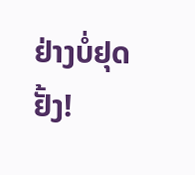ຢ່າງບໍ່ຢຸດຢັ້ງ!